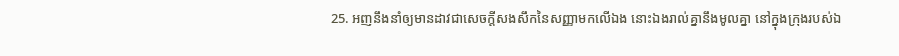25. អញនឹងនាំឲ្យមានដាវជាសេចក្ដីសងសឹកនៃសញ្ញាមកលើឯង នោះឯងរាល់គ្នានឹងមូលគ្នា នៅក្នុងក្រុងរបស់ឯ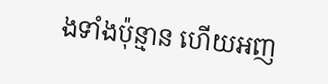ងទាំងប៉ុន្មាន ហើយអញ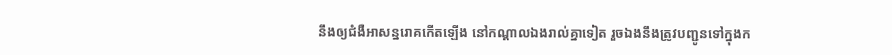នឹងឲ្យជំងឺអាសន្នរោគកើតឡើង នៅកណ្តាលឯងរាល់គ្នាទៀត រួចឯងនឹងត្រូវបញ្ជូនទៅក្នុងក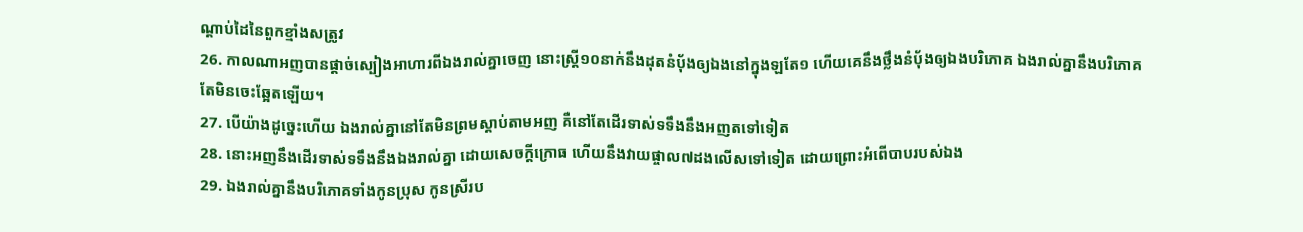ណ្តាប់ដៃនៃពួកខ្មាំងសត្រូវ
26. កាលណាអញបានផ្តាច់ស្បៀងអាហារពីឯងរាល់គ្នាចេញ នោះស្ត្រី១០នាក់នឹងដុតនំបុ័ងឲ្យឯងនៅក្នុងឡតែ១ ហើយគេនឹងថ្លឹងនំបុ័ងឲ្យឯងបរិភោគ ឯងរាល់គ្នានឹងបរិភោគ តែមិនចេះឆ្អែតឡើយ។
27. បើយ៉ាងដូច្នេះហើយ ឯងរាល់គ្នានៅតែមិនព្រមស្តាប់តាមអញ គឺនៅតែដើរទាស់ទទឹងនឹងអញតទៅទៀត
28. នោះអញនឹងដើរទាស់ទទឹងនឹងឯងរាល់គ្នា ដោយសេចក្ដីក្រោធ ហើយនឹងវាយផ្ចាល៧ដងលើសទៅទៀត ដោយព្រោះអំពើបាបរបស់ឯង
29. ឯងរាល់គ្នានឹងបរិភោគទាំងកូនប្រុស កូនស្រីរប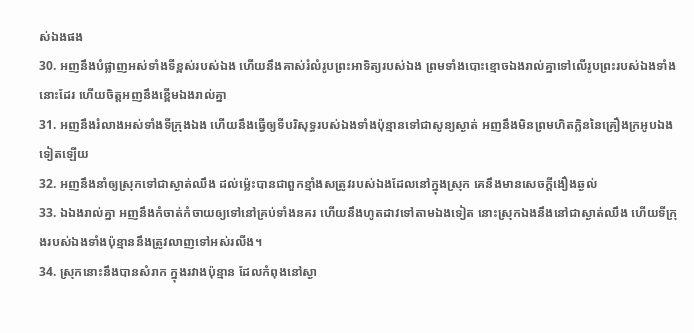ស់ឯងផង
30. អញនឹងបំផ្លាញអស់ទាំងទីខ្ពស់របស់ឯង ហើយនឹងគាស់រំលំរូបព្រះអាទិត្យរបស់ឯង ព្រមទាំងបោះខ្មោចឯងរាល់គ្នាទៅលើរូបព្រះរបស់ឯងទាំងនោះដែរ ហើយចិត្តអញនឹងខ្ពើមឯងរាល់គ្នា
31. អញនឹងរំលាងអស់ទាំងទីក្រុងឯង ហើយនឹងធ្វើឲ្យទីបរិសុទ្ធរបស់ឯងទាំងប៉ុន្មានទៅជាសូន្យស្ងាត់ អញនឹងមិនព្រមហិតក្លិននៃគ្រឿងក្រអូបឯងទៀតឡើយ
32. អញនឹងនាំឲ្យស្រុកទៅជាស្ងាត់ឈឹង ដល់ម៉្លេះបានជាពួកខ្មាំងសត្រូវរបស់ឯងដែលនៅក្នុងស្រុក គេនឹងមានសេចក្ដីងឿងឆ្ងល់
33. ឯឯងរាល់គ្នា អញនឹងកំចាត់កំចាយឲ្យទៅនៅគ្រប់ទាំងនគរ ហើយនឹងហូតដាវទៅតាមឯងទៀត នោះស្រុកឯងនឹងនៅជាស្ងាត់ឈឹង ហើយទីក្រុងរបស់ឯងទាំងប៉ុន្មាននឹងត្រូវលាញទៅអស់រលីង។
34. ស្រុកនោះនឹងបានសំរាក ក្នុងរវាងប៉ុន្មាន ដែលកំពុងនៅស្ងា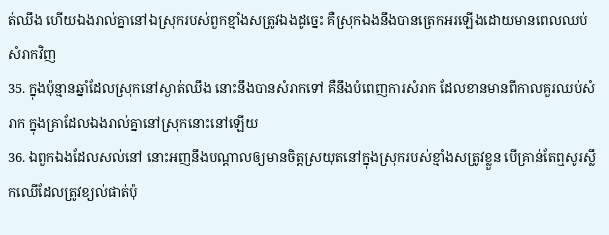ត់ឈឹង ហើយឯងរាល់គ្នានៅឯស្រុករបស់ពួកខ្មាំងសត្រូវឯងដូច្នេះ គឺស្រុកឯងនឹងបានត្រេកអរឡើងដោយមានពេលឈប់សំរាកវិញ
35. ក្នុងប៉ុន្មានឆ្នាំដែលស្រុកនៅស្ងាត់ឈឹង នោះនឹងបានសំរាកទៅ គឺនឹងបំពេញការសំរាក ដែលខានមានពីកាលគួរឈប់សំរាក ក្នុងគ្រាដែលឯងរាល់គ្នានៅស្រុកនោះនៅឡើយ
36. ឯពួកឯងដែលសល់នៅ នោះអញនឹងបណ្តាលឲ្យមានចិត្តស្រយុតនៅក្នុងស្រុករបស់ខ្មាំងសត្រូវខ្លួន បើគ្រាន់តែឮសូរស្លឹកឈើដែលត្រូវខ្យល់ផាត់ប៉ុ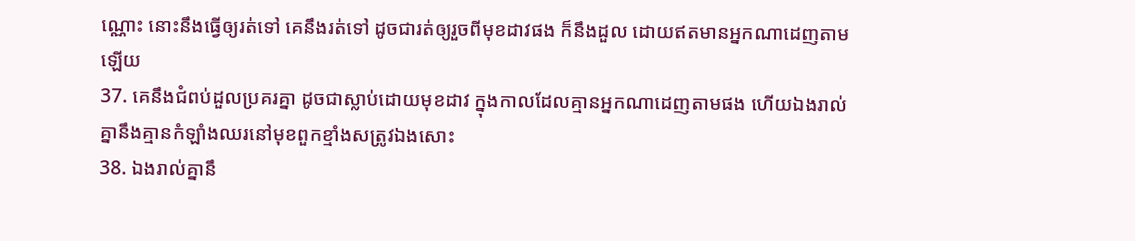ណ្ណោះ នោះនឹងធ្វើឲ្យរត់ទៅ គេនឹងរត់ទៅ ដូចជារត់ឲ្យរួចពីមុខដាវផង ក៏នឹងដួល ដោយឥតមានអ្នកណាដេញតាមឡើយ
37. គេនឹងជំពប់ដួលប្រគរគ្នា ដូចជាស្លាប់ដោយមុខដាវ ក្នុងកាលដែលគ្មានអ្នកណាដេញតាមផង ហើយឯងរាល់គ្នានឹងគ្មានកំឡាំងឈរនៅមុខពួកខ្មាំងសត្រូវឯងសោះ
38. ឯងរាល់គ្នានឹ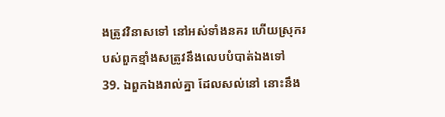ងត្រូវវិនាសទៅ នៅអស់ទាំងនគរ ហើយស្រុករបស់ពួកខ្មាំងសត្រូវនឹងលេបបំបាត់ឯងទៅ
39. ឯពួកឯងរាល់គ្នា ដែលសល់នៅ នោះនឹង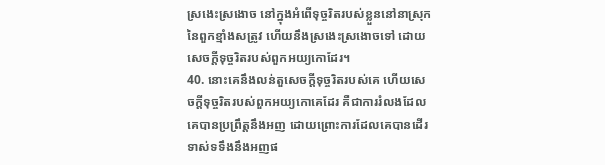ស្រងេះស្រងោច នៅក្នុងអំពើទុច្ចរិតរបស់ខ្លួននៅនាស្រុកនៃពួកខ្មាំងសត្រូវ ហើយនឹងស្រងេះស្រងោចទៅ ដោយសេចក្ដីទុច្ចរិតរបស់ពួកអយ្យកោដែរ។
40. នោះគេនឹងលន់តួសេចក្ដីទុច្ចរិតរបស់គេ ហើយសេចក្ដីទុច្ចរិតរបស់ពួកអយ្យកោគេដែរ គឺជាការរំលងដែលគេបានប្រព្រឹត្តនឹងអញ ដោយព្រោះការដែលគេបានដើរទាស់ទទឹងនឹងអញផ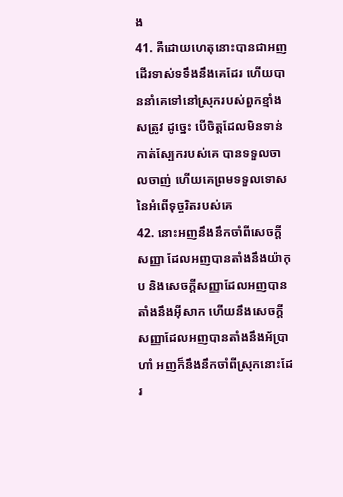ង
41. គឺដោយហេតុនោះបានជាអញដើរទាស់ទទឹងនឹងគេដែរ ហើយបាននាំគេទៅនៅស្រុករបស់ពួកខ្មាំងសត្រូវ ដូច្នេះ បើចិត្តដែលមិនទាន់កាត់ស្បែករបស់គេ បានទទួលចាលចាញ់ ហើយគេព្រមទទួលទោសនៃអំពើទុច្ចរិតរបស់គេ
42. នោះអញនឹងនឹកចាំពីសេចក្ដីសញ្ញា ដែលអញបានតាំងនឹងយ៉ាកុប និងសេចក្ដីសញ្ញាដែលអញបានតាំងនឹងអ៊ីសាក ហើយនឹងសេចក្ដីសញ្ញាដែលអញបានតាំងនឹងអ័ប្រាហាំ អញក៏នឹងនឹកចាំពីស្រុកនោះដែរ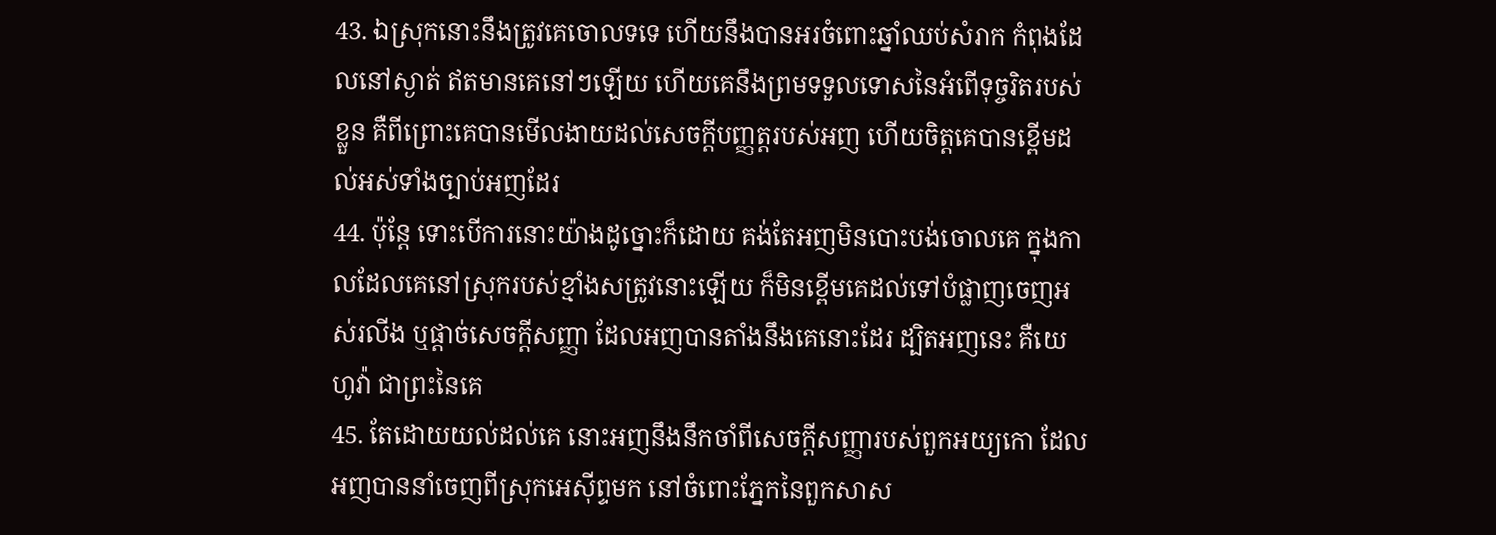43. ឯស្រុកនោះនឹងត្រូវគេចោលទទេ ហើយនឹងបានអរចំពោះឆ្នាំឈប់សំរាក កំពុងដែលនៅស្ងាត់ ឥតមានគេនៅៗឡើយ ហើយគេនឹងព្រមទទួលទោសនៃអំពើទុច្ចរិតរបស់ខ្លួន គឺពីព្រោះគេបានមើលងាយដល់សេចក្ដីបញ្ញត្តរបស់អញ ហើយចិត្តគេបានខ្ពើមដល់អស់ទាំងច្បាប់អញដែរ
44. ប៉ុន្តែ ទោះបើការនោះយ៉ាងដូច្នោះក៏ដោយ គង់តែអញមិនបោះបង់ចោលគេ ក្នុងកាលដែលគេនៅស្រុករបស់ខ្មាំងសត្រូវនោះឡើយ ក៏មិនខ្ពើមគេដល់ទៅបំផ្លាញចេញអស់រលីង ឬផ្តាច់សេចក្ដីសញ្ញា ដែលអញបានតាំងនឹងគេនោះដែរ ដ្បិតអញនេះ គឺយេហូវ៉ា ជាព្រះនៃគេ
45. តែដោយយល់ដល់គេ នោះអញនឹងនឹកចាំពីសេចក្ដីសញ្ញារបស់ពួកអយ្យកោ ដែលអញបាននាំចេញពីស្រុកអេស៊ីព្ទមក នៅចំពោះភ្នែកនៃពួកសាស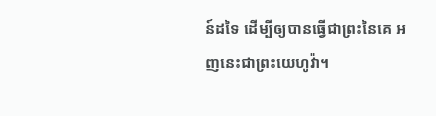ន៍ដទៃ ដើម្បីឲ្យបានធ្វើជាព្រះនៃគេ អញនេះជាព្រះយេហូវ៉ា។